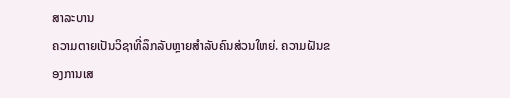ສາລະບານ
ຄວາມຕາຍເປັນວິຊາທີ່ລຶກລັບຫຼາຍສຳລັບຄົນສ່ວນໃຫຍ່. ຄວາມຝັນຂອງການເສ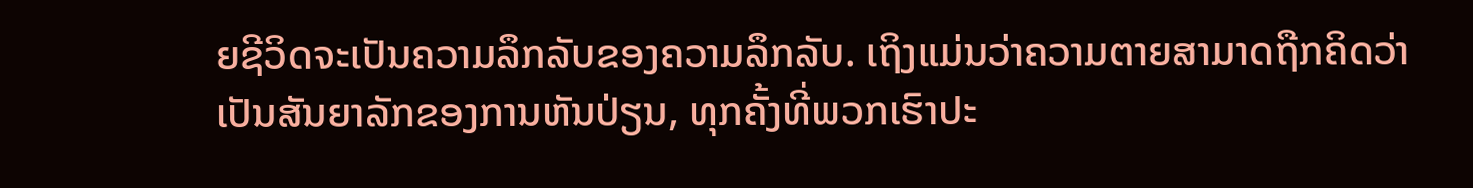ຍຊີວິດຈະເປັນຄວາມລຶກລັບຂອງຄວາມລຶກລັບ. ເຖິງແມ່ນວ່າຄວາມຕາຍສາມາດຖືກຄິດວ່າເປັນສັນຍາລັກຂອງການຫັນປ່ຽນ, ທຸກຄັ້ງທີ່ພວກເຮົາປະ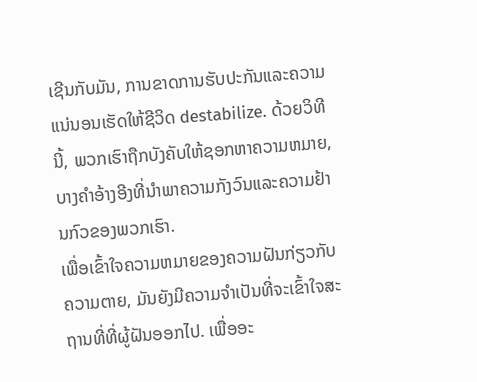ເຊີນກັບມັນ, ການຂາດການຮັບປະກັນແລະຄວາມແນ່ນອນເຮັດໃຫ້ຊີວິດ destabilize. ດ້ວຍວິທີນີ້, ພວກເຮົາຖືກບັງຄັບໃຫ້ຊອກຫາຄວາມຫມາຍ, ບາງຄໍາອ້າງອີງທີ່ນໍາພາຄວາມກັງວົນແລະຄວາມຢ້ານກົວຂອງພວກເຮົາ.
ເພື່ອເຂົ້າໃຈຄວາມຫມາຍຂອງຄວາມຝັນກ່ຽວກັບຄວາມຕາຍ, ມັນຍັງມີຄວາມຈໍາເປັນທີ່ຈະເຂົ້າໃຈສະຖານທີ່ທີ່ຜູ້ຝັນອອກໄປ. ເພື່ອອະ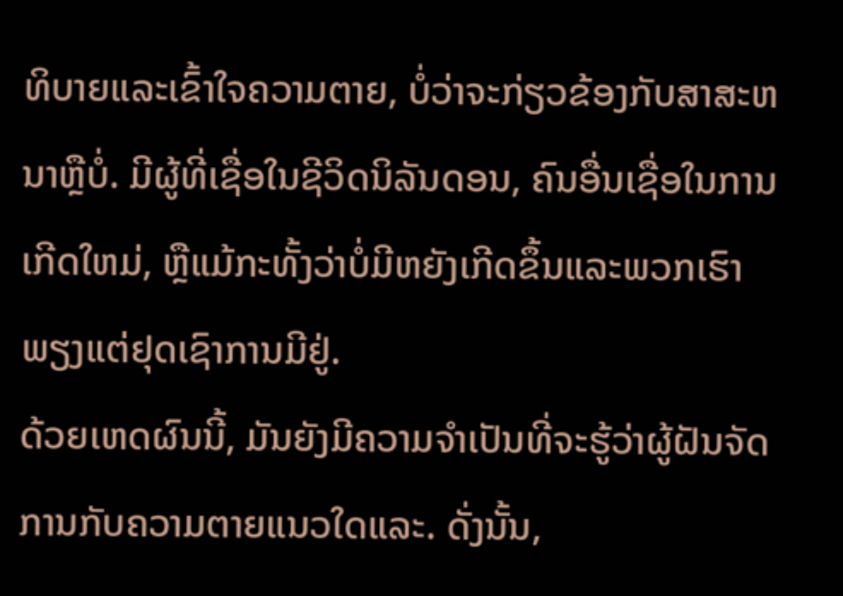ທິບາຍແລະເຂົ້າໃຈຄວາມຕາຍ, ບໍ່ວ່າຈະກ່ຽວຂ້ອງກັບສາສະຫນາຫຼືບໍ່. ມີຜູ້ທີ່ເຊື່ອໃນຊີວິດນິລັນດອນ, ຄົນອື່ນເຊື່ອໃນການເກີດໃຫມ່, ຫຼືແມ້ກະທັ້ງວ່າບໍ່ມີຫຍັງເກີດຂຶ້ນແລະພວກເຮົາພຽງແຕ່ຢຸດເຊົາການມີຢູ່.
ດ້ວຍເຫດຜົນນີ້, ມັນຍັງມີຄວາມຈໍາເປັນທີ່ຈະຮູ້ວ່າຜູ້ຝັນຈັດການກັບຄວາມຕາຍແນວໃດແລະ. ດັ່ງນັ້ນ,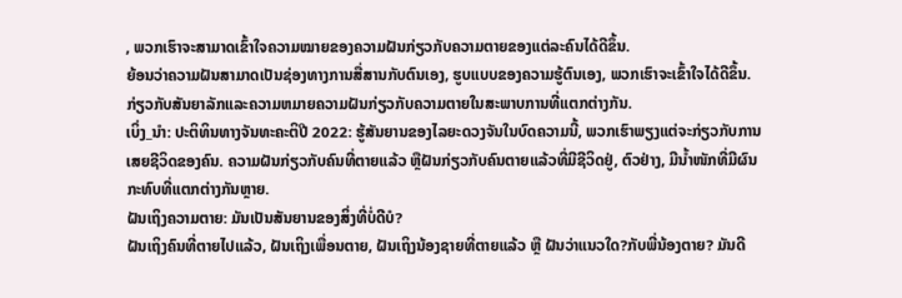, ພວກເຮົາຈະສາມາດເຂົ້າໃຈຄວາມໝາຍຂອງຄວາມຝັນກ່ຽວກັບຄວາມຕາຍຂອງແຕ່ລະຄົນໄດ້ດີຂຶ້ນ.
ຍ້ອນວ່າຄວາມຝັນສາມາດເປັນຊ່ອງທາງການສື່ສານກັບຕົນເອງ, ຮູບແບບຂອງຄວາມຮູ້ຕົນເອງ, ພວກເຮົາຈະເຂົ້າໃຈໄດ້ດີຂຶ້ນ. ກ່ຽວກັບສັນຍາລັກແລະຄວາມຫມາຍຄວາມຝັນກ່ຽວກັບຄວາມຕາຍໃນສະພາບການທີ່ແຕກຕ່າງກັນ.
ເບິ່ງ_ນຳ: ປະຕິທິນທາງຈັນທະຄະຕິປີ 2022: ຮູ້ສັນຍານຂອງໄລຍະດວງຈັນໃນບົດຄວາມນີ້, ພວກເຮົາພຽງແຕ່ຈະກ່ຽວກັບການເສຍຊີວິດຂອງຄົນ. ຄວາມຝັນກ່ຽວກັບຄົນທີ່ຕາຍແລ້ວ ຫຼືຝັນກ່ຽວກັບຄົນຕາຍແລ້ວທີ່ມີຊີວິດຢູ່, ຕົວຢ່າງ, ມີນໍ້າໜັກທີ່ມີຜົນກະທົບທີ່ແຕກຕ່າງກັນຫຼາຍ.
ຝັນເຖິງຄວາມຕາຍ: ມັນເປັນສັນຍານຂອງສິ່ງທີ່ບໍ່ດີບໍ?
ຝັນເຖິງຄົນທີ່ຕາຍໄປແລ້ວ, ຝັນເຖິງເພື່ອນຕາຍ, ຝັນເຖິງນ້ອງຊາຍທີ່ຕາຍແລ້ວ ຫຼື ຝັນວ່າແນວໃດ?ກັບພີ່ນ້ອງຕາຍ? ມັນດີ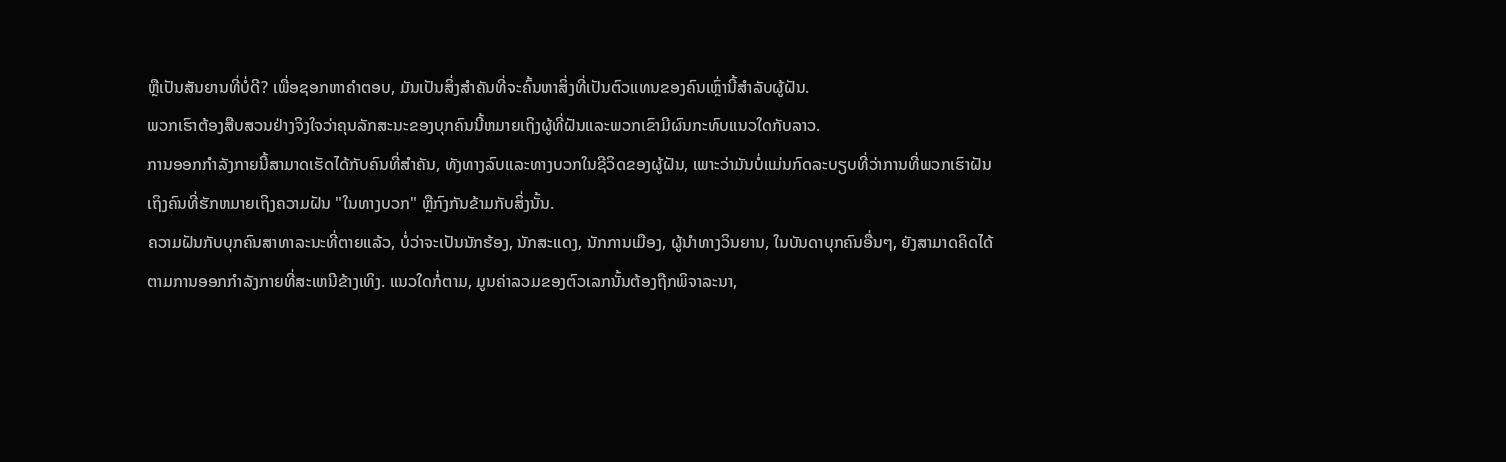ຫຼືເປັນສັນຍານທີ່ບໍ່ດີ? ເພື່ອຊອກຫາຄໍາຕອບ, ມັນເປັນສິ່ງສໍາຄັນທີ່ຈະຄົ້ນຫາສິ່ງທີ່ເປັນຕົວແທນຂອງຄົນເຫຼົ່ານີ້ສໍາລັບຜູ້ຝັນ.
ພວກເຮົາຕ້ອງສືບສວນຢ່າງຈິງໃຈວ່າຄຸນລັກສະນະຂອງບຸກຄົນນີ້ຫມາຍເຖິງຜູ້ທີ່ຝັນແລະພວກເຂົາມີຜົນກະທົບແນວໃດກັບລາວ.
ການອອກກໍາລັງກາຍນີ້ສາມາດເຮັດໄດ້ກັບຄົນທີ່ສໍາຄັນ, ທັງທາງລົບແລະທາງບວກໃນຊີວິດຂອງຜູ້ຝັນ, ເພາະວ່າມັນບໍ່ແມ່ນກົດລະບຽບທີ່ວ່າການທີ່ພວກເຮົາຝັນເຖິງຄົນທີ່ຮັກຫມາຍເຖິງຄວາມຝັນ "ໃນທາງບວກ" ຫຼືກົງກັນຂ້າມກັບສິ່ງນັ້ນ.
ຄວາມຝັນກັບບຸກຄົນສາທາລະນະທີ່ຕາຍແລ້ວ, ບໍ່ວ່າຈະເປັນນັກຮ້ອງ, ນັກສະແດງ, ນັກການເມືອງ, ຜູ້ນໍາທາງວິນຍານ, ໃນບັນດາບຸກຄົນອື່ນໆ, ຍັງສາມາດຄິດໄດ້ຕາມການອອກກໍາລັງກາຍທີ່ສະເຫນີຂ້າງເທິງ. ແນວໃດກໍ່ຕາມ, ມູນຄ່າລວມຂອງຕົວເລກນັ້ນຕ້ອງຖືກພິຈາລະນາ,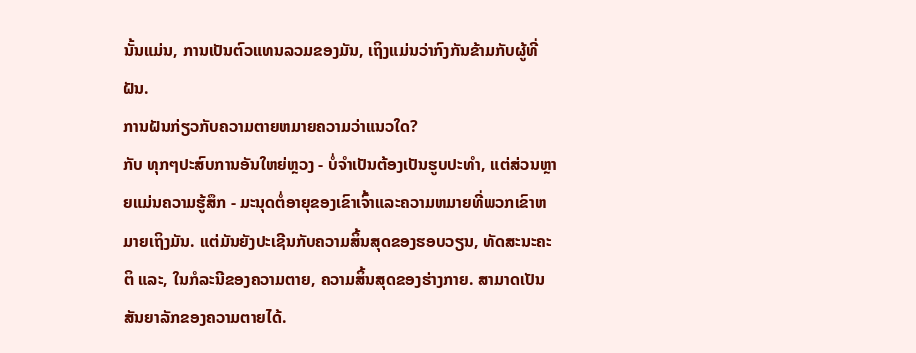ນັ້ນແມ່ນ, ການເປັນຕົວແທນລວມຂອງມັນ, ເຖິງແມ່ນວ່າກົງກັນຂ້າມກັບຜູ້ທີ່ຝັນ.
ການຝັນກ່ຽວກັບຄວາມຕາຍຫມາຍຄວາມວ່າແນວໃດ?
ກັບ ທຸກໆປະສົບການອັນໃຫຍ່ຫຼວງ - ບໍ່ຈໍາເປັນຕ້ອງເປັນຮູບປະທໍາ, ແຕ່ສ່ວນຫຼາຍແມ່ນຄວາມຮູ້ສຶກ - ມະນຸດຕໍ່ອາຍຸຂອງເຂົາເຈົ້າແລະຄວາມຫມາຍທີ່ພວກເຂົາຫມາຍເຖິງມັນ. ແຕ່ມັນຍັງປະເຊີນກັບຄວາມສິ້ນສຸດຂອງຮອບວຽນ, ທັດສະນະຄະຕິ ແລະ, ໃນກໍລະນີຂອງຄວາມຕາຍ, ຄວາມສິ້ນສຸດຂອງຮ່າງກາຍ. ສາມາດເປັນສັນຍາລັກຂອງຄວາມຕາຍໄດ້.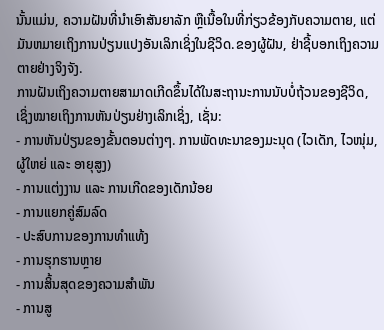ນັ້ນແມ່ນ, ຄວາມຝັນທີ່ນໍາເອົາສັນຍາລັກ ຫຼືເນື້ອໃນທີ່ກ່ຽວຂ້ອງກັບຄວາມຕາຍ, ແຕ່ມັນຫມາຍເຖິງການປ່ຽນແປງອັນເລິກເຊິ່ງໃນຊີວິດ.ຂອງຜູ້ຝັນ, ຢ່າຊີ້ບອກເຖິງຄວາມຕາຍຢ່າງຈິງຈັງ.
ການຝັນເຖິງຄວາມຕາຍສາມາດເກີດຂຶ້ນໄດ້ໃນສະຖານະການນັບບໍ່ຖ້ວນຂອງຊີວິດ, ເຊິ່ງໝາຍເຖິງການຫັນປ່ຽນຢ່າງເລິກເຊິ່ງ, ເຊັ່ນ:
- ການຫັນປ່ຽນຂອງຂັ້ນຕອນຕ່າງໆ. ການພັດທະນາຂອງມະນຸດ (ໄວເດັກ, ໄວໜຸ່ມ, ຜູ້ໃຫຍ່ ແລະ ອາຍຸສູງ)
- ການແຕ່ງງານ ແລະ ການເກີດຂອງເດັກນ້ອຍ
- ການແຍກຄູ່ສົມລົດ
- ປະສົບການຂອງການທໍາແທ້ງ
- ການຮຸກຮານຫຼາຍ
- ການສິ້ນສຸດຂອງຄວາມສຳພັນ
- ການສູ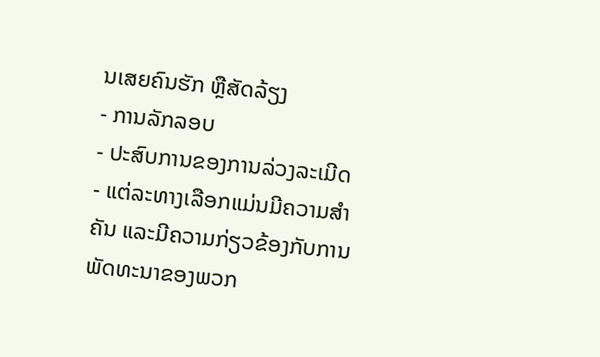ນເສຍຄົນຮັກ ຫຼືສັດລ້ຽງ
- ການລັກລອບ
- ປະສົບການຂອງການລ່ວງລະເມີດ
- ແຕ່ລະທາງເລືອກແມ່ນມີຄວາມສຳຄັນ ແລະມີຄວາມກ່ຽວຂ້ອງກັບການພັດທະນາຂອງພວກ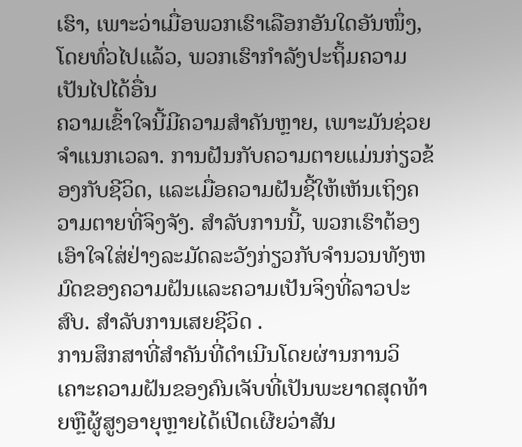ເຮົາ, ເພາະວ່າເມື່ອພວກເຮົາເລືອກອັນໃດອັນໜຶ່ງ, ໂດຍທົ່ວໄປແລ້ວ, ພວກເຮົາກຳລັງປະຖິ້ມຄວາມເປັນໄປໄດ້ອື່ນ
ຄວາມເຂົ້າໃຈນີ້ມີຄວາມສຳຄັນຫຼາຍ, ເພາະມັນຊ່ວຍຈຳແນກເວລາ. ການຝັນກັບຄວາມຕາຍແມ່ນກ່ຽວຂ້ອງກັບຊີວິດ, ແລະເມື່ອຄວາມຝັນຊີ້ໃຫ້ເຫັນເຖິງຄວາມຕາຍທີ່ຈິງຈັງ. ສໍາລັບການນີ້, ພວກເຮົາຕ້ອງເອົາໃຈໃສ່ຢ່າງລະມັດລະວັງກ່ຽວກັບຈໍານວນທັງຫມົດຂອງຄວາມຝັນແລະຄວາມເປັນຈິງທີ່ລາວປະສົບ. ສໍາລັບການເສຍຊີວິດ .
ການສຶກສາທີ່ສໍາຄັນທີ່ດໍາເນີນໂດຍຜ່ານການວິເຄາະຄວາມຝັນຂອງຄົນເຈັບທີ່ເປັນພະຍາດສຸດທ້າຍຫຼືຜູ້ສູງອາຍຸຫຼາຍໄດ້ເປີດເຜີຍວ່າສັນ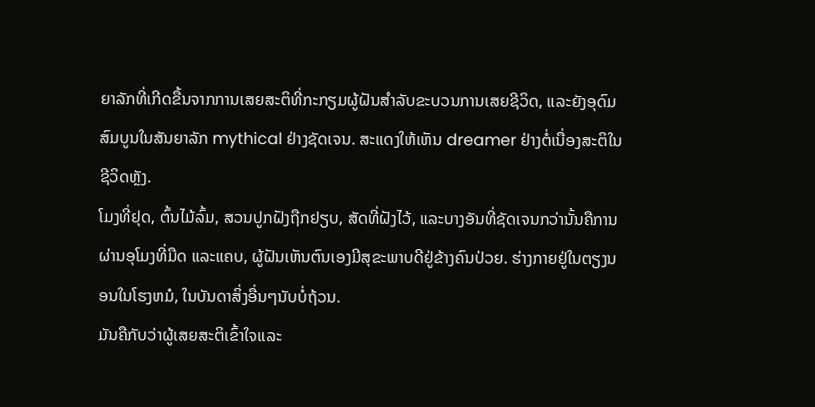ຍາລັກທີ່ເກີດຂື້ນຈາກການເສຍສະຕິທີ່ກະກຽມຜູ້ຝັນສໍາລັບຂະບວນການເສຍຊີວິດ, ແລະຍັງອຸດົມສົມບູນໃນສັນຍາລັກ mythical ຢ່າງຊັດເຈນ. ສະແດງໃຫ້ເຫັນ dreamer ຢ່າງຕໍ່ເນື່ອງສະຕິໃນຊີວິດຫຼັງ.
ໂມງທີ່ຢຸດ, ຕົ້ນໄມ້ລົ້ມ, ສວນປູກຝັງຖືກຢຽບ, ສັດທີ່ຝັງໄວ້, ແລະບາງອັນທີ່ຊັດເຈນກວ່ານັ້ນຄືການຜ່ານອຸໂມງທີ່ມືດ ແລະແຄບ, ຜູ້ຝັນເຫັນຕົນເອງມີສຸຂະພາບດີຢູ່ຂ້າງຄົນປ່ວຍ. ຮ່າງກາຍຢູ່ໃນຕຽງນອນໃນໂຮງຫມໍ, ໃນບັນດາສິ່ງອື່ນໆນັບບໍ່ຖ້ວນ.
ມັນຄືກັບວ່າຜູ້ເສຍສະຕິເຂົ້າໃຈແລະ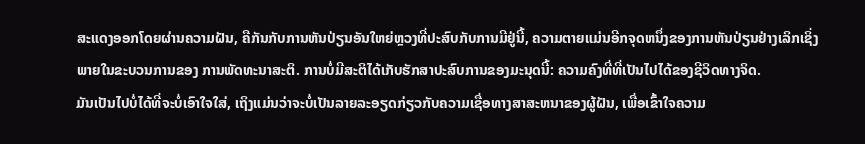ສະແດງອອກໂດຍຜ່ານຄວາມຝັນ, ຄືກັນກັບການຫັນປ່ຽນອັນໃຫຍ່ຫຼວງທີ່ປະສົບກັບການມີຢູ່ນີ້, ຄວາມຕາຍແມ່ນອີກຈຸດຫນຶ່ງຂອງການຫັນປ່ຽນຢ່າງເລິກເຊິ່ງພາຍໃນຂະບວນການຂອງ ການພັດທະນາສະຕິ. ການບໍ່ມີສະຕິໄດ້ເກັບຮັກສາປະສົບການຂອງມະນຸດນີ້: ຄວາມຄົງທີ່ທີ່ເປັນໄປໄດ້ຂອງຊີວິດທາງຈິດ.
ມັນເປັນໄປບໍ່ໄດ້ທີ່ຈະບໍ່ເອົາໃຈໃສ່, ເຖິງແມ່ນວ່າຈະບໍ່ເປັນລາຍລະອຽດກ່ຽວກັບຄວາມເຊື່ອທາງສາສະຫນາຂອງຜູ້ຝັນ, ເພື່ອເຂົ້າໃຈຄວາມ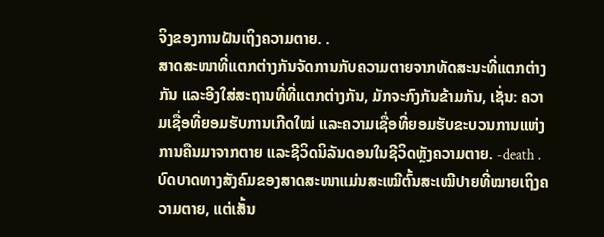ຈິງຂອງການຝັນເຖິງຄວາມຕາຍ. .
ສາດສະໜາທີ່ແຕກຕ່າງກັນຈັດການກັບຄວາມຕາຍຈາກທັດສະນະທີ່ແຕກຕ່າງກັນ ແລະອີງໃສ່ສະຖານທີ່ທີ່ແຕກຕ່າງກັນ, ມັກຈະກົງກັນຂ້າມກັນ, ເຊັ່ນ: ຄວາມເຊື່ອທີ່ຍອມຮັບການເກີດໃໝ່ ແລະຄວາມເຊື່ອທີ່ຍອມຮັບຂະບວນການແຫ່ງການຄືນມາຈາກຕາຍ ແລະຊີວິດນິລັນດອນໃນຊີວິດຫຼັງຄວາມຕາຍ. -death .
ບົດບາດທາງສັງຄົມຂອງສາດສະໜາແມ່ນສະເໝີຕົ້ນສະເໝີປາຍທີ່ໝາຍເຖິງຄວາມຕາຍ, ແຕ່ເສັ້ນ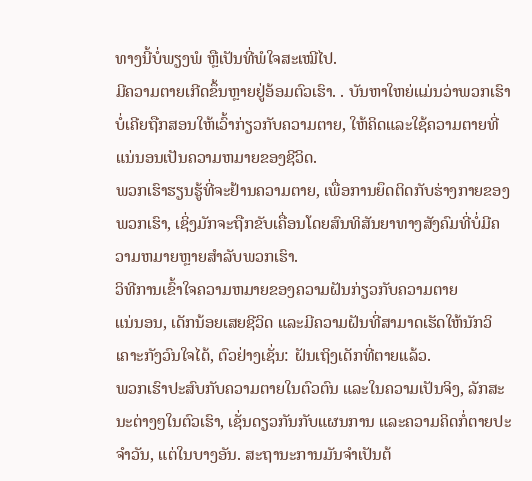ທາງນີ້ບໍ່ພຽງພໍ ຫຼືເປັນທີ່ພໍໃຈສະເໝີໄປ.
ມີຄວາມຕາຍເກີດຂຶ້ນຫຼາຍຢູ່ອ້ອມຕົວເຮົາ. . ບັນຫາໃຫຍ່ແມ່ນວ່າພວກເຮົາບໍ່ເຄີຍຖືກສອນໃຫ້ເວົ້າກ່ຽວກັບຄວາມຕາຍ, ໃຫ້ຄິດແລະໃຊ້ຄວາມຕາຍທີ່ແນ່ນອນເປັນຄວາມຫມາຍຂອງຊີວິດ.
ພວກເຮົາຮຽນຮູ້ທີ່ຈະຢ້ານຄວາມຕາຍ, ເພື່ອການຍຶດຕິດກັບຮ່າງກາຍຂອງພວກເຮົາ, ເຊິ່ງມັກຈະຖືກຂັບເຄື່ອນໂດຍສົນທິສັນຍາທາງສັງຄົມທີ່ບໍ່ມີຄວາມຫມາຍຫຼາຍສໍາລັບພວກເຮົາ.
ວິທີການເຂົ້າໃຈຄວາມຫມາຍຂອງຄວາມຝັນກ່ຽວກັບຄວາມຕາຍ
ແນ່ນອນ, ເດັກນ້ອຍເສຍຊີວິດ ແລະມີຄວາມຝັນທີ່ສາມາດເຮັດໃຫ້ນັກວິເຄາະກັງວົນໃຈໄດ້, ຕົວຢ່າງເຊັ່ນ: ຝັນເຖິງເດັກທີ່ຕາຍແລ້ວ.
ພວກເຮົາປະສົບກັບຄວາມຕາຍໃນຕົວຕົນ ແລະໃນຄວາມເປັນຈິງ, ລັກສະນະຕ່າງໆໃນຕົວເຮົາ, ເຊັ່ນດຽວກັນກັບແຜນການ ແລະຄວາມຄິດກໍ່ຕາຍປະຈໍາວັນ, ແຕ່ໃນບາງອັນ. ສະຖານະການມັນຈໍາເປັນຕ້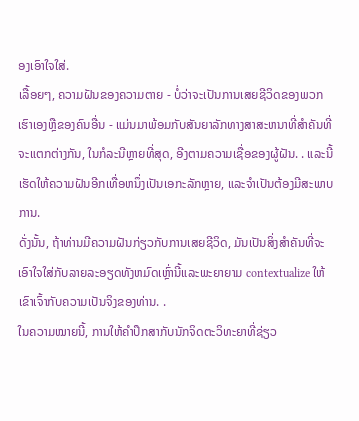ອງເອົາໃຈໃສ່.
ເລື້ອຍໆ, ຄວາມຝັນຂອງຄວາມຕາຍ - ບໍ່ວ່າຈະເປັນການເສຍຊີວິດຂອງພວກເຮົາເອງຫຼືຂອງຄົນອື່ນ - ແມ່ນມາພ້ອມກັບສັນຍາລັກທາງສາສະຫນາທີ່ສໍາຄັນທີ່ຈະແຕກຕ່າງກັນ, ໃນກໍລະນີຫຼາຍທີ່ສຸດ, ອີງຕາມຄວາມເຊື່ອຂອງຜູ້ຝັນ. . ແລະນີ້ເຮັດໃຫ້ຄວາມຝັນອີກເທື່ອຫນຶ່ງເປັນເອກະລັກຫຼາຍ, ແລະຈໍາເປັນຕ້ອງມີສະພາບການ.
ດັ່ງນັ້ນ, ຖ້າທ່ານມີຄວາມຝັນກ່ຽວກັບການເສຍຊີວິດ, ມັນເປັນສິ່ງສໍາຄັນທີ່ຈະເອົາໃຈໃສ່ກັບລາຍລະອຽດທັງຫມົດເຫຼົ່ານີ້ແລະພະຍາຍາມ contextualize ໃຫ້ເຂົາເຈົ້າກັບຄວາມເປັນຈິງຂອງທ່ານ. .
ໃນຄວາມໝາຍນີ້, ການໃຫ້ຄຳປຶກສາກັບນັກຈິດຕະວິທະຍາທີ່ຊ່ຽວ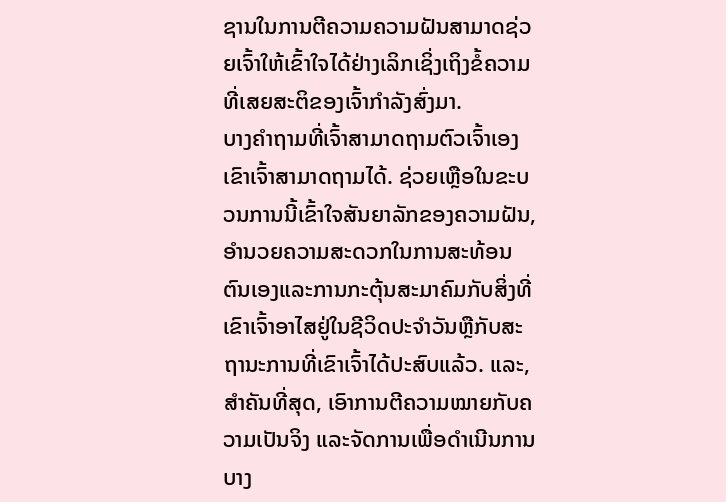ຊານໃນການຕີຄວາມຄວາມຝັນສາມາດຊ່ວຍເຈົ້າໃຫ້ເຂົ້າໃຈໄດ້ຢ່າງເລິກເຊິ່ງເຖິງຂໍ້ຄວາມທີ່ເສຍສະຕິຂອງເຈົ້າກຳລັງສົ່ງມາ.
ບາງຄຳຖາມທີ່ເຈົ້າສາມາດຖາມຕົວເຈົ້າເອງເຂົາເຈົ້າສາມາດຖາມໄດ້. ຊ່ວຍເຫຼືອໃນຂະບວນການນີ້ເຂົ້າໃຈສັນຍາລັກຂອງຄວາມຝັນ, ອໍານວຍຄວາມສະດວກໃນການສະທ້ອນຕົນເອງແລະການກະຕຸ້ນສະມາຄົມກັບສິ່ງທີ່ເຂົາເຈົ້າອາໄສຢູ່ໃນຊີວິດປະຈໍາວັນຫຼືກັບສະຖານະການທີ່ເຂົາເຈົ້າໄດ້ປະສົບແລ້ວ. ແລະ, ສໍາຄັນທີ່ສຸດ, ເອົາການຕີຄວາມໝາຍກັບຄວາມເປັນຈິງ ແລະຈັດການເພື່ອດຳເນີນການບາງ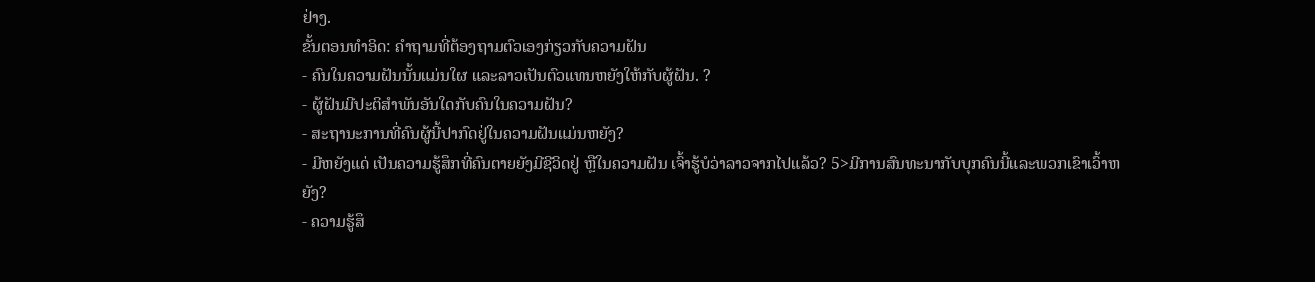ຢ່າງ.
ຂັ້ນຕອນທຳອິດ: ຄຳຖາມທີ່ຕ້ອງຖາມຕົວເອງກ່ຽວກັບຄວາມຝັນ
- ຄົນໃນຄວາມຝັນນັ້ນແມ່ນໃຜ ແລະລາວເປັນຕົວແທນຫຍັງໃຫ້ກັບຜູ້ຝັນ. ?
- ຜູ້ຝັນມີປະຕິສຳພັນອັນໃດກັບຄົນໃນຄວາມຝັນ?
- ສະຖານະການທີ່ຄົນຜູ້ນີ້ປາກົດຢູ່ໃນຄວາມຝັນແມ່ນຫຍັງ?
- ມີຫຍັງແດ່ ເປັນຄວາມຮູ້ສຶກທີ່ຄົນຕາຍຍັງມີຊີວິດຢູ່ ຫຼືໃນຄວາມຝັນ ເຈົ້າຮູ້ບໍວ່າລາວຈາກໄປແລ້ວ? 5>ມີການສົນທະນາກັບບຸກຄົນນີ້ແລະພວກເຂົາເວົ້າຫຍັງ?
- ຄວາມຮູ້ສຶ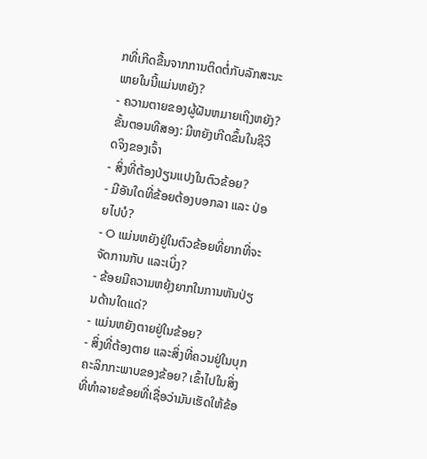ກທີ່ເກີດຂື້ນຈາກການຕິດຕໍ່ກັບລັກສະນະພາຍໃນນີ້ແມ່ນຫຍັງ?
- ຄວາມຕາຍຂອງຜູ້ຝັນຫມາຍເຖິງຫຍັງ?
ຂັ້ນຕອນທີສອງ: ມີຫຍັງເກີດຂຶ້ນໃນຊີວິດຈິງຂອງເຈົ້າ
- ສິ່ງທີ່ຕ້ອງປ່ຽນແປງໃນຕົວຂ້ອຍ?
- ມີອັນໃດທີ່ຂ້ອຍຕ້ອງບອກລາ ແລະ ປ່ອຍໄປບໍ?
- O ແມ່ນຫຍັງຢູ່ໃນຕົວຂ້ອຍທີ່ຍາກທີ່ຈະຈັດການກັບ ແລະເບິ່ງ?
- ຂ້ອຍມີຄວາມຫຍຸ້ງຍາກໃນການຫັນປ່ຽນດ້ານໃດແດ່?
- ແມ່ນຫຍັງຕາຍຢູ່ໃນຂ້ອຍ?
- ສິ່ງທີ່ຕ້ອງຕາຍ ແລະສິ່ງທີ່ຄວນຢູ່ໃນບຸກຄະລິກກະພາບຂອງຂ້ອຍ? ເຂົ້າໄປໃນສິ່ງທີ່ທໍາລາຍຂ້ອຍທີ່ເຊື່ອວ່າມັນເຮັດໃຫ້ຂ້ອ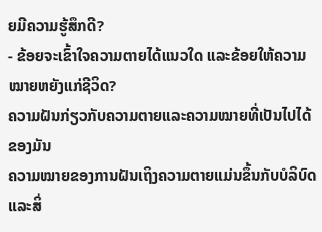ຍມີຄວາມຮູ້ສຶກດີ?
- ຂ້ອຍຈະເຂົ້າໃຈຄວາມຕາຍໄດ້ແນວໃດ ແລະຂ້ອຍໃຫ້ຄວາມໝາຍຫຍັງແກ່ຊີວິດ?
ຄວາມຝັນກ່ຽວກັບຄວາມຕາຍແລະຄວາມໝາຍທີ່ເປັນໄປໄດ້ຂອງມັນ
ຄວາມໝາຍຂອງການຝັນເຖິງຄວາມຕາຍແມ່ນຂຶ້ນກັບບໍລິບົດ ແລະສິ່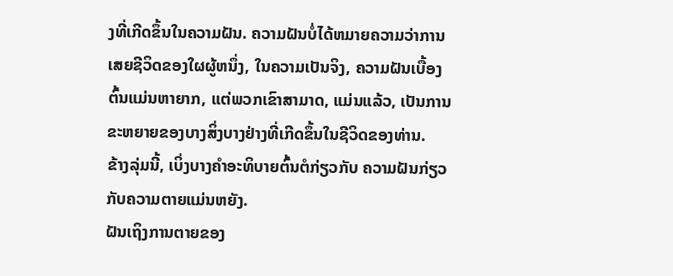ງທີ່ເກີດຂຶ້ນໃນຄວາມຝັນ. ຄວາມຝັນບໍ່ໄດ້ຫມາຍຄວາມວ່າການເສຍຊີວິດຂອງໃຜຜູ້ຫນຶ່ງ, ໃນຄວາມເປັນຈິງ, ຄວາມຝັນເບື້ອງຕົ້ນແມ່ນຫາຍາກ, ແຕ່ພວກເຂົາສາມາດ, ແມ່ນແລ້ວ, ເປັນການຂະຫຍາຍຂອງບາງສິ່ງບາງຢ່າງທີ່ເກີດຂຶ້ນໃນຊີວິດຂອງທ່ານ.
ຂ້າງລຸ່ມນີ້, ເບິ່ງບາງຄໍາອະທິບາຍຕົ້ນຕໍກ່ຽວກັບ ຄວາມຝັນກ່ຽວກັບຄວາມຕາຍແມ່ນຫຍັງ.
ຝັນເຖິງການຕາຍຂອງ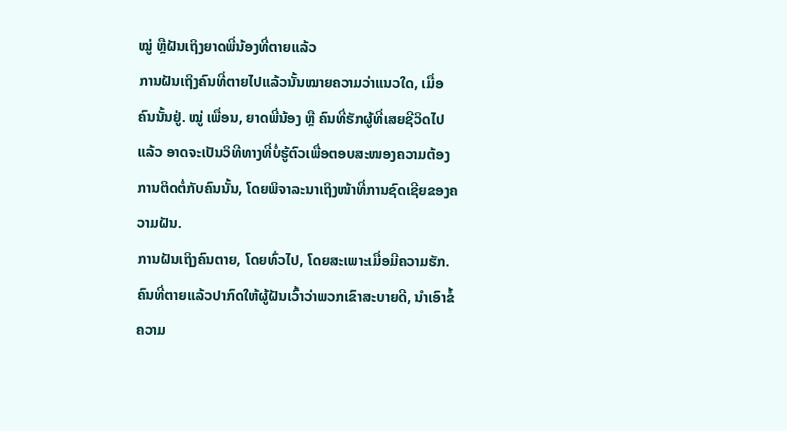ໝູ່ ຫຼືຝັນເຖິງຍາດພີ່ນ້ອງທີ່ຕາຍແລ້ວ
ການຝັນເຖິງຄົນທີ່ຕາຍໄປແລ້ວນັ້ນໝາຍຄວາມວ່າແນວໃດ, ເມື່ອຄົນນັ້ນຢູ່. ໝູ່ ເພື່ອນ, ຍາດພີ່ນ້ອງ ຫຼື ຄົນທີ່ຮັກຜູ້ທີ່ເສຍຊີວິດໄປແລ້ວ ອາດຈະເປັນວິທີທາງທີ່ບໍ່ຮູ້ຕົວເພື່ອຕອບສະໜອງຄວາມຕ້ອງການຕິດຕໍ່ກັບຄົນນັ້ນ, ໂດຍພິຈາລະນາເຖິງໜ້າທີ່ການຊົດເຊີຍຂອງຄວາມຝັນ.
ການຝັນເຖິງຄົນຕາຍ, ໂດຍທົ່ວໄປ, ໂດຍສະເພາະເມື່ອມີຄວາມຮັກ. ຄົນທີ່ຕາຍແລ້ວປາກົດໃຫ້ຜູ້ຝັນເວົ້າວ່າພວກເຂົາສະບາຍດີ, ນໍາເອົາຂໍ້ຄວາມ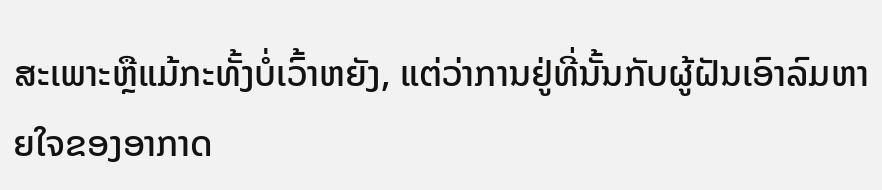ສະເພາະຫຼືແມ້ກະທັ້ງບໍ່ເວົ້າຫຍັງ, ແຕ່ວ່າການຢູ່ທີ່ນັ້ນກັບຜູ້ຝັນເອົາລົມຫາຍໃຈຂອງອາກາດ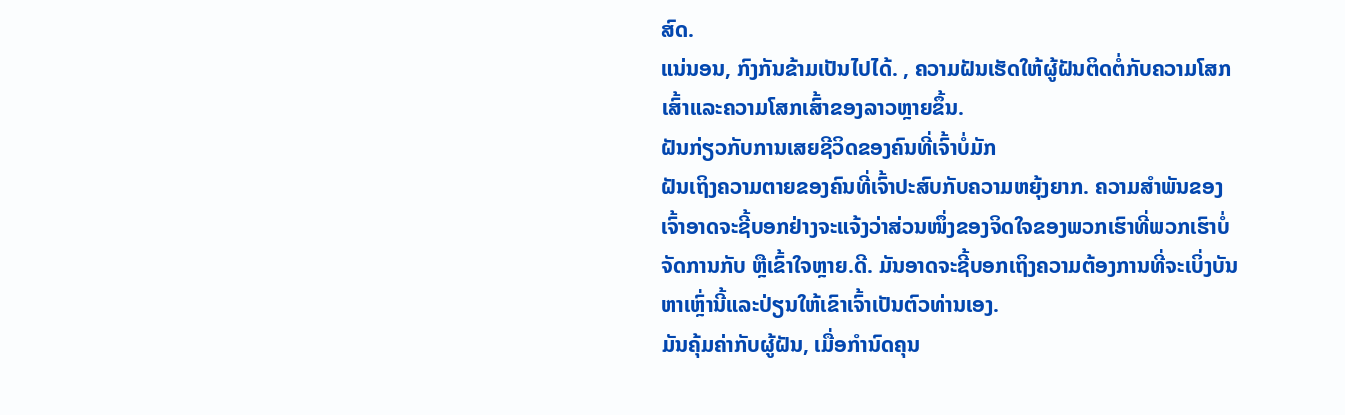ສົດ.
ແນ່ນອນ, ກົງກັນຂ້າມເປັນໄປໄດ້. , ຄວາມຝັນເຮັດໃຫ້ຜູ້ຝັນຕິດຕໍ່ກັບຄວາມໂສກເສົ້າແລະຄວາມໂສກເສົ້າຂອງລາວຫຼາຍຂຶ້ນ.
ຝັນກ່ຽວກັບການເສຍຊີວິດຂອງຄົນທີ່ເຈົ້າບໍ່ມັກ
ຝັນເຖິງຄວາມຕາຍຂອງຄົນທີ່ເຈົ້າປະສົບກັບຄວາມຫຍຸ້ງຍາກ. ຄວາມສຳພັນຂອງເຈົ້າອາດຈະຊີ້ບອກຢ່າງຈະແຈ້ງວ່າສ່ວນໜຶ່ງຂອງຈິດໃຈຂອງພວກເຮົາທີ່ພວກເຮົາບໍ່ຈັດການກັບ ຫຼືເຂົ້າໃຈຫຼາຍ.ດີ. ມັນອາດຈະຊີ້ບອກເຖິງຄວາມຕ້ອງການທີ່ຈະເບິ່ງບັນຫາເຫຼົ່ານີ້ແລະປ່ຽນໃຫ້ເຂົາເຈົ້າເປັນຕົວທ່ານເອງ.
ມັນຄຸ້ມຄ່າກັບຜູ້ຝັນ, ເມື່ອກໍານົດຄຸນ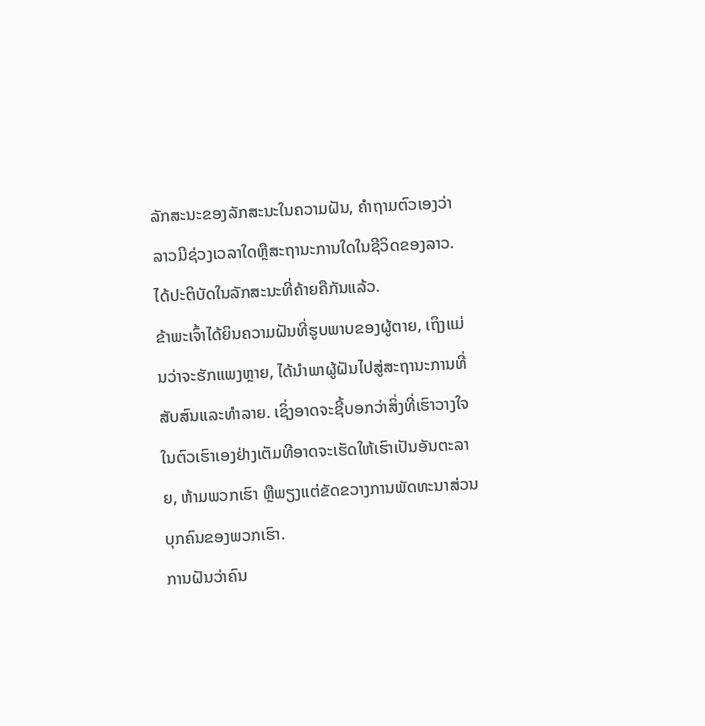ລັກສະນະຂອງລັກສະນະໃນຄວາມຝັນ, ຄໍາຖາມຕົວເອງວ່າລາວມີຊ່ວງເວລາໃດຫຼືສະຖານະການໃດໃນຊີວິດຂອງລາວ. ໄດ້ປະຕິບັດໃນລັກສະນະທີ່ຄ້າຍຄືກັນແລ້ວ.
ຂ້າພະເຈົ້າໄດ້ຍິນຄວາມຝັນທີ່ຮູບພາບຂອງຜູ້ຕາຍ, ເຖິງແມ່ນວ່າຈະຮັກແພງຫຼາຍ, ໄດ້ນໍາພາຜູ້ຝັນໄປສູ່ສະຖານະການທີ່ສັບສົນແລະທໍາລາຍ. ເຊິ່ງອາດຈະຊີ້ບອກວ່າສິ່ງທີ່ເຮົາວາງໃຈໃນຕົວເຮົາເອງຢ່າງເຕັມທີອາດຈະເຮັດໃຫ້ເຮົາເປັນອັນຕະລາຍ, ຫ້າມພວກເຮົາ ຫຼືພຽງແຕ່ຂັດຂວາງການພັດທະນາສ່ວນບຸກຄົນຂອງພວກເຮົາ.
ການຝັນວ່າຄົນ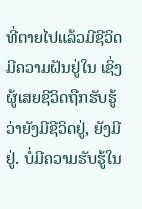ທີ່ຕາຍໄປແລ້ວມີຊີວິດ
ມີຄວາມຝັນຢູ່ໃນ ເຊິ່ງຜູ້ເສຍຊີວິດຖືກຮັບຮູ້ວ່າຍັງມີຊີວິດຢູ່, ຍັງມີຢູ່. ບໍ່ມີຄວາມຮັບຮູ້ໃນ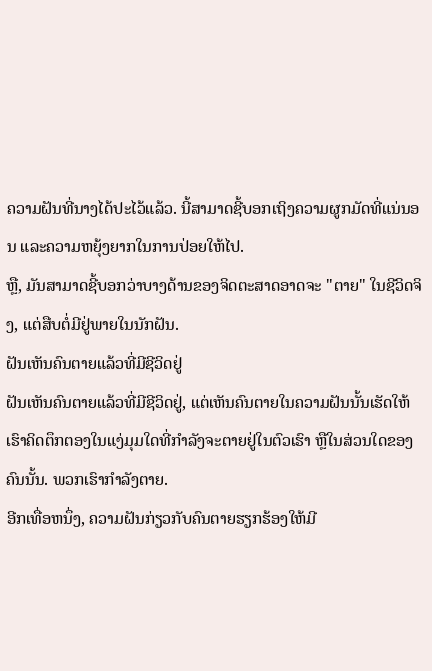ຄວາມຝັນທີ່ນາງໄດ້ປະໄວ້ແລ້ວ. ນີ້ສາມາດຊີ້ບອກເຖິງຄວາມຜູກມັດທີ່ແນ່ນອນ ແລະຄວາມຫຍຸ້ງຍາກໃນການປ່ອຍໃຫ້ໄປ.
ຫຼື, ມັນສາມາດຊີ້ບອກວ່າບາງດ້ານຂອງຈິດຕະສາດອາດຈະ "ຕາຍ" ໃນຊີວິດຈິງ, ແຕ່ສືບຕໍ່ມີຢູ່ພາຍໃນນັກຝັນ.
ຝັນເຫັນຄົນຕາຍແລ້ວທີ່ມີຊີວິດຢູ່
ຝັນເຫັນຄົນຕາຍແລ້ວທີ່ມີຊີວິດຢູ່, ແຕ່ເຫັນຄົນຕາຍໃນຄວາມຝັນນັ້ນເຮັດໃຫ້ເຮົາຄິດຕຶກຕອງໃນແງ່ມຸມໃດທີ່ກຳລັງຈະຕາຍຢູ່ໃນຕົວເຮົາ ຫຼືໃນສ່ວນໃດຂອງຄົນນັ້ນ. ພວກເຮົາກໍາລັງຕາຍ.
ອີກເທື່ອຫນຶ່ງ, ຄວາມຝັນກ່ຽວກັບຄົນຕາຍຮຽກຮ້ອງໃຫ້ມີ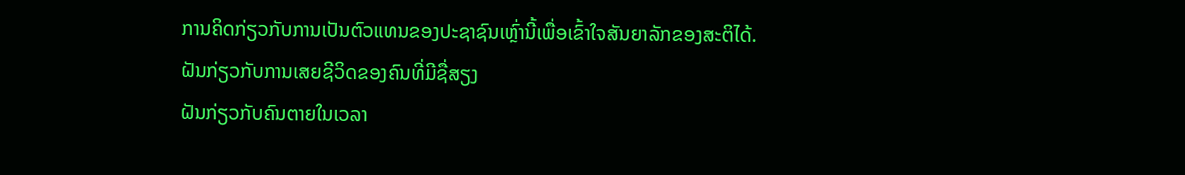ການຄິດກ່ຽວກັບການເປັນຕົວແທນຂອງປະຊາຊົນເຫຼົ່ານີ້ເພື່ອເຂົ້າໃຈສັນຍາລັກຂອງສະຕິໄດ້.
ຝັນກ່ຽວກັບການເສຍຊີວິດຂອງຄົນທີ່ມີຊື່ສຽງ
ຝັນກ່ຽວກັບຄົນຕາຍໃນເວລາ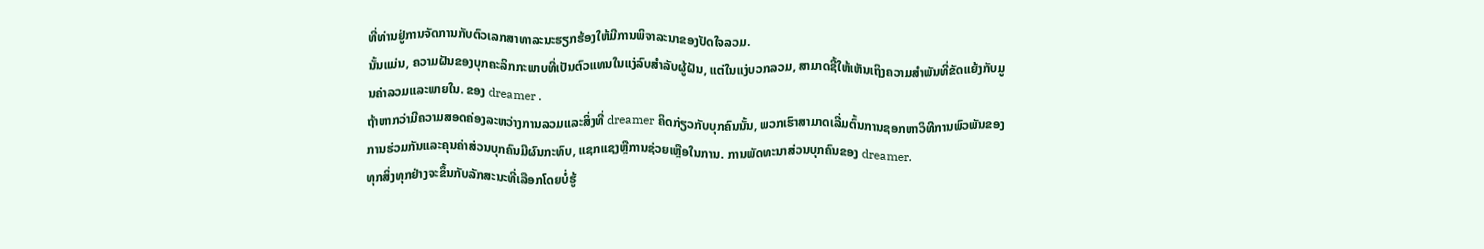ທີ່ທ່ານຢູ່ການຈັດການກັບຕົວເລກສາທາລະນະຮຽກຮ້ອງໃຫ້ມີການພິຈາລະນາຂອງປັດໃຈລວມ.
ນັ້ນແມ່ນ, ຄວາມຝັນຂອງບຸກຄະລິກກະພາບທີ່ເປັນຕົວແທນໃນແງ່ລົບສໍາລັບຜູ້ຝັນ, ແຕ່ໃນແງ່ບວກລວມ, ສາມາດຊີ້ໃຫ້ເຫັນເຖິງຄວາມສໍາພັນທີ່ຂັດແຍ້ງກັບມູນຄ່າລວມແລະພາຍໃນ. ຂອງ dreamer .
ຖ້າຫາກວ່າມີຄວາມສອດຄ່ອງລະຫວ່າງການລວມແລະສິ່ງທີ່ dreamer ຄິດກ່ຽວກັບບຸກຄົນນັ້ນ, ພວກເຮົາສາມາດເລີ່ມຕົ້ນການຊອກຫາວິທີການພົວພັນຂອງການຮ່ວມກັນແລະຄຸນຄ່າສ່ວນບຸກຄົນມີຜົນກະທົບ, ແຊກແຊງຫຼືການຊ່ວຍເຫຼືອໃນການ. ການພັດທະນາສ່ວນບຸກຄົນຂອງ dreamer.
ທຸກສິ່ງທຸກຢ່າງຈະຂຶ້ນກັບລັກສະນະທີ່ເລືອກໂດຍບໍ່ຮູ້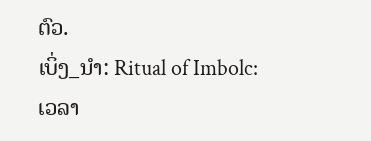ຕົວ.
ເບິ່ງ_ນຳ: Ritual of Imbolc: ເວລາ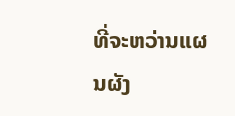ທີ່ຈະຫວ່ານແຜນຜັງ